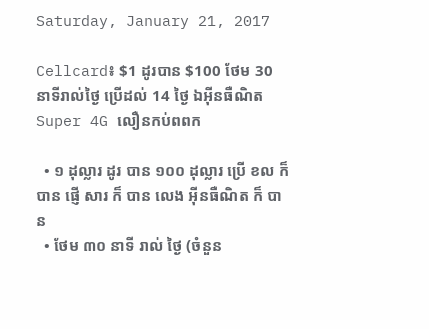Saturday, January 21, 2017

Cellcard៖ $1 ដូរបាន $100 ថែម 30 នាទីរាល់ថ្ងៃ ប្រើដល់ 14 ថ្ងៃ ឯអ៊ីនធឺណិត Super 4G លឿនកប់ពពក

  • ១ ដុល្លារ ដូរ បាន ១០០ ដុល្លារ ប្រើ ខល ក៏ បាន ផ្ញើ សារ ក៏ បាន លេង អ៊ីនធឺណិត ក៏ បាន
  • ថែម ៣០ នាទី រាល់ ថ្ងៃ (ចំនួន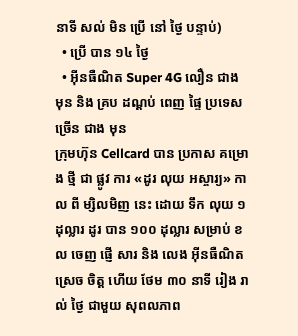នាទី សល់ មិន ប្រើ នៅ ថ្ងៃ បន្ទាប់)
  • ប្រើ បាន ១៤ ថ្ងៃ
  • អ៊ីនធឺណិត Super 4G លឿន ជាង មុន និង គ្រប ដណ្ដប់ ពេញ ផ្ទៃ ប្រទេស ច្រើន ជាង មុន
ក្រុមហ៊ុន Cellcard បាន ប្រកាស គម្រោង ថ្មី ជា ផ្លូវ ការ «ដូរ លុយ អស្ចារ្យ» កាល ពី ម្សិលមិញ នេះ ដោយ ទឹក លុយ ១ ដុល្លារ ដូរ បាន ១០០ ដុល្លារ សម្រាប់ ខល ចេញ ផ្ញើ សារ និង លេង អ៊ីនធឺណិត ស្រេច ចិត្ត ហើយ ថែម ៣០ នាទី រៀង រាល់ ថ្ងៃ ជាមួយ សុពលភាព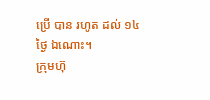ប្រើ បាន រហូត ដល់ ១៤ ថ្ងៃ ឯណោះ។
ក្រុមហ៊ុ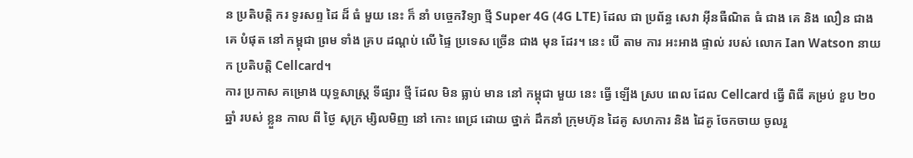ន ប្រតិបត្តិ ករ ទូរសព្ទ ដៃ ដ៏ ធំ មួយ នេះ ក៏ នាំ បច្ចេកវិទ្យា ថ្មី Super 4G (4G LTE) ដែល ជា ប្រព័ន្ធ សេវា អ៊ីនធឺណិត ធំ ជាង គេ និង លឿន ជាង គេ បំផុត នៅ កម្ពុជា ព្រម ទាំង គ្រប ដណ្ដប់ លើ ផ្ទៃ ប្រទេស ច្រើន ជាង មុន ដែរ។ នេះ បើ តាម ការ អះអាង ផ្ទាល់ របស់ លោក Ian Watson នាយក ប្រតិបត្តិ Cellcard។
ការ ប្រកាស គម្រោង យុទ្ធសាស្ត្រ ទីផ្សារ ថ្មី ដែល មិន ធ្លាប់ មាន នៅ កម្ពុជា មួយ នេះ ធ្វើ ឡើង ស្រប ពេល ដែល Cellcard ធ្វើ ពិធី គម្រប់ ខួប ២០ ឆ្នាំ របស់ ខ្លួន កាល ពី ថ្ងៃ សុក្រ ម្សិលមិញ នៅ កោះ ពេជ្រ ដោយ ថ្នាក់ ដឹកនាំ ក្រុមហ៊ុន ដៃគូ សហការ និង ដៃគូ ចែកចាយ ចូលរួ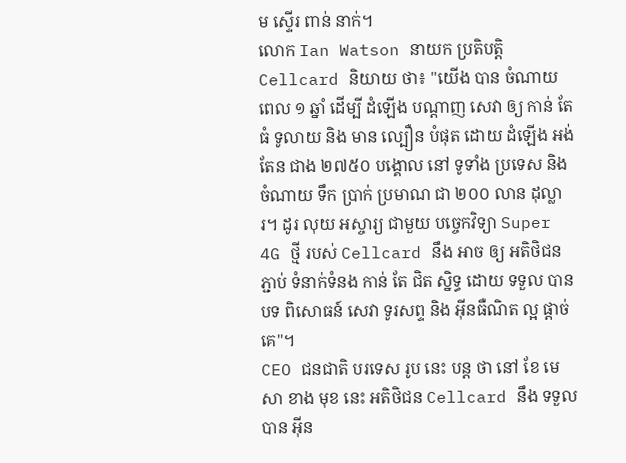ម ស្ទើរ ពាន់ នាក់។
លោក Ian Watson នាយក ប្រតិបត្តិ Cellcard និយាយ ថា៖ "យើង បាន ចំណាយ ពេល ១ ឆ្នាំ ដើម្បី ដំឡើង បណ្ដាញ សេវា ឲ្យ កាន់ តែ ធំ ទូលាយ និង មាន ល្បឿន បំផុត ដោយ ដំឡើង អង់តែន ជាង ២៧៥០ បង្គោល នៅ ទូទាំង ប្រទេស និង ចំណាយ ទឹក ប្រាក់ ប្រមាណ ជា ២០០ លាន ដុល្លារ។ ដូរ លុយ អស្ចារ្យ ជាមួយ បច្ចេកវិទ្យា Super 4G ថ្មី របស់ Cellcard នឹង អាច ឲ្យ អតិថិជន ភ្ជាប់ ទំនាក់ទំនង កាន់ តែ ជិត ស្និទ្ធ ដោយ ទទួល បាន បទ ពិសោធន៍ សេវា ទូរសព្ទ និង អ៊ីនធឺណិត ល្អ ផ្ដាច់ គេ"។
CEO ជនជាតិ បរទេស រូប នេះ បន្ត ថា នៅ ខែ មេសា ខាង មុខ នេះ អតិថិជន Cellcard នឹង ទទួល បាន អ៊ីន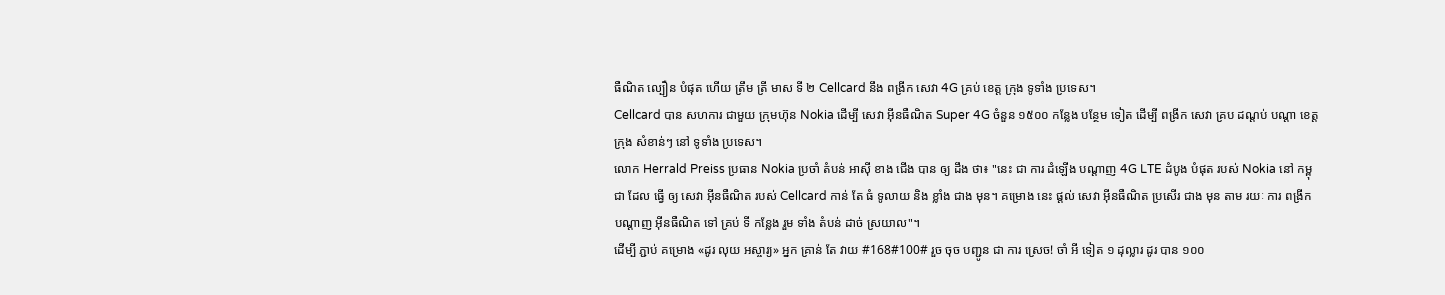ធឺណិត ល្បឿន បំផុត ហើយ ត្រឹម ត្រី មាស ទី ២ Cellcard នឹង ពង្រីក សេវា 4G គ្រប់ ខេត្ត ក្រុង ទូទាំង ប្រទេស។
Cellcard បាន សហការ ជាមួយ ក្រុមហ៊ុន Nokia ដើម្បី សេវា អ៊ីនធឺណិត Super 4G ចំនួន ១៥០០ កន្លែង បន្ថែម ទៀត ដើម្បី ពង្រីក សេវា គ្រប ដណ្ដប់ បណ្ដា ខេត្ត ក្រុង សំខាន់ៗ នៅ ទូទាំង ប្រទេស។
លោក Herrald Preiss ប្រធាន Nokia ប្រចាំ តំបន់ អាស៊ី ខាង ជើង បាន ឲ្យ ដឹង ថា៖ "នេះ ជា ការ ដំឡើង បណ្ដាញ 4G LTE ដំបូង បំផុត របស់ Nokia នៅ កម្ពុជា ដែល ធ្វើ ឲ្យ សេវា អ៊ីនធឺណិត របស់ Cellcard កាន់ តែ ធំ ទូលាយ និង ខ្លាំង ជាង មុន។ គម្រោង នេះ ផ្ដល់ សេវា អ៊ីនធឺណិត ប្រសើរ ជាង មុន តាម រយៈ ការ ពង្រីក បណ្ដាញ អ៊ីនធឺណិត ទៅ គ្រប់ ទី កន្លែង រួម ទាំង តំបន់ ដាច់ ស្រយាល"។
ដើម្បី ភ្ជាប់ គម្រោង «ដូរ លុយ អស្ចារ្យ» អ្នក គ្រាន់ តែ វាយ #168#100# រួច ចុច បញ្ជូន ជា ការ ស្រេច! ចាំ អី ទៀត ១ ដុល្លារ ដូរ បាន ១០០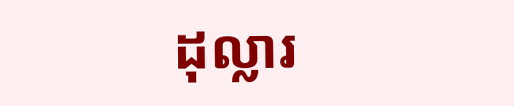ដុល្លារ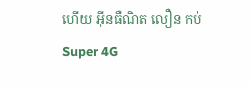ហើយ អ៊ីនធឺណិត លឿន កប់ Super 4G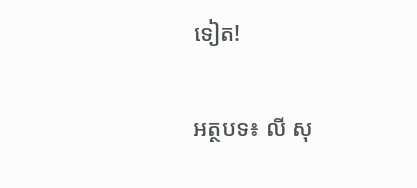ទៀត!

អត្ថបទ៖ លី សុ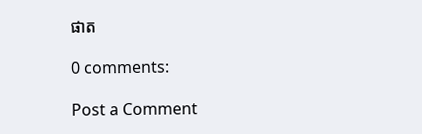ផាត

0 comments:

Post a Comment